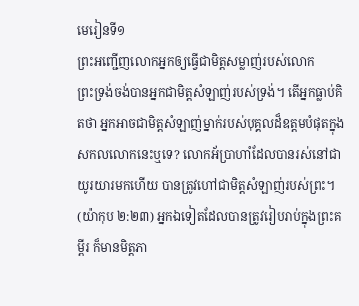មេរៀនទី១
ព្រះអញ្ជើញលោកអ្នកឲ្យធ្វើជាមិត្ដសម្លាញ់របស់លោក
ព្រះទ្រង់ចង់បានអ្នកជាមិត្ដសំឡាញ់របស់ទ្រង់។ តើអ្នកធ្លាប់គិតថា អ្នកអាចជាមិត្ដសំឡាញ់ម្នាក់របស់បុគ្គលដ៏ឧត្ដមបំផុតក្នុងសកលលោកនេះឬទេ? លោកអ័ប្រាហាំដែលបានរស់នៅជាយូរយារមកហើយ បានត្រូវហៅជាមិត្ដសំឡាញ់របស់ព្រះ។ (យ៉ាកុប ២:២៣) អ្នកឯទៀតដែលបានត្រូវរៀបរាប់ក្នុងព្រះគម្ពីរ ក៏មានមិត្ដភា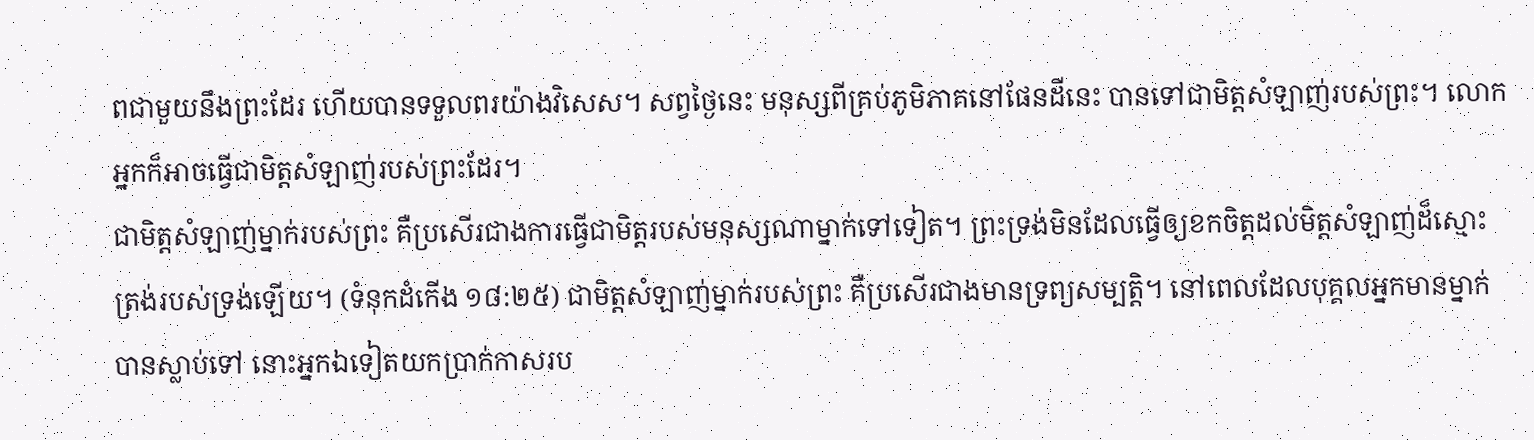ពជាមួយនឹងព្រះដែរ ហើយបានទទួលពរយ៉ាងវិសេស។ សព្វថ្ងៃនេះ មនុស្សពីគ្រប់ភូមិភាគនៅផែនដីនេះ បានទៅជាមិត្ដសំឡាញ់របស់ព្រះ។ លោកអ្នកក៏អាចធ្វើជាមិត្ដសំឡាញ់របស់ព្រះដែរ។
ជាមិត្ដសំឡាញ់ម្នាក់របស់ព្រះ គឺប្រសើរជាងការធ្វើជាមិត្ដរបស់មនុស្សណាម្នាក់ទៅទៀត។ ព្រះទ្រង់មិនដែលធ្វើឲ្យខកចិត្ដដល់មិត្ដសំឡាញ់ដ៏ស្មោះត្រង់របស់ទ្រង់ឡើយ។ (ទំនុកដំកើង ១៨:២៥) ជាមិត្ដសំឡាញ់ម្នាក់របស់ព្រះ គឺប្រសើរជាងមានទ្រព្យសម្បត្ដិ។ នៅពេលដែលបុគ្គលអ្នកមានម្នាក់បានស្លាប់ទៅ នោះអ្នកឯទៀតយកប្រាក់កាសរប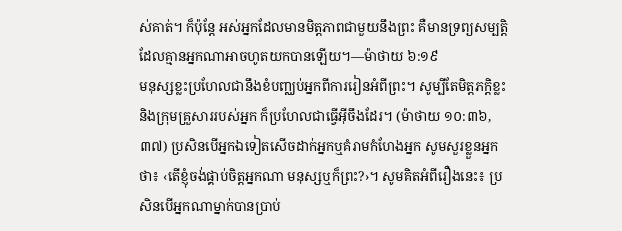ស់គាត់។ ក៏ប៉ុន្ដែ អស់អ្នកដែលមានមិត្ដភាពជាមួយនឹងព្រះ គឺមានទ្រព្យសម្បត្ដិដែលគ្មានអ្នកណាអាចហូតយកបានឡើយ។—ម៉ាថាយ ៦:១៩
មនុស្សខ្លះប្រហែលជានឹងខំបញ្ឈប់អ្នកពីការរៀនអំពីព្រះ។ សូម្បីតែមិត្ដភក្ដិខ្លះនិងក្រុមគ្រួសាររបស់អ្នក ក៏ប្រហែលជាធ្វើអ៊ីចឹងដែរ។ (ម៉ាថាយ ១០:៣៦, ៣៧) ប្រសិនបើអ្នកឯទៀតសើចដាក់អ្នកឬគំរាមកំហែងអ្នក សូមសួរខ្លួនអ្នកថា៖ ‹តើខ្ញុំចង់ផ្គាប់ចិត្ដអ្នកណា មនុស្សឬក៏ព្រះ?›។ សូមគិតអំពីរឿងនេះ៖ ប្រសិនបើអ្នកណាម្នាក់បានប្រាប់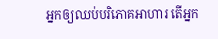អ្នកឲ្យឈប់បរិភោគអាហារ តើអ្នក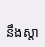នឹងស្តា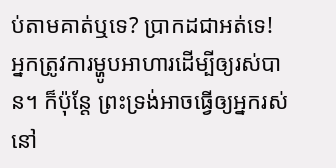ប់តាមគាត់ឬទេ? ប្រាកដជាអត់ទេ! អ្នកត្រូវការម្ហូបអាហារដើម្បីឲ្យរស់បាន។ ក៏ប៉ុន្ដែ ព្រះទ្រង់អាចធ្វើឲ្យអ្នករស់នៅ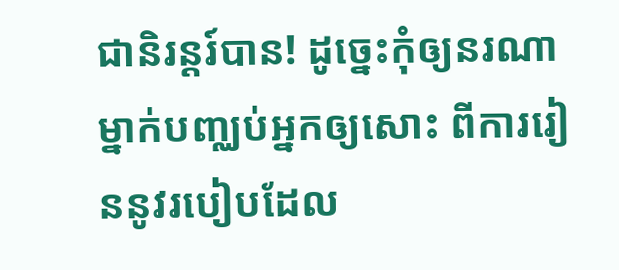ជានិរន្ដរ៍បាន! ដូច្នេះកុំឲ្យនរណាម្នាក់បញ្ឈប់អ្នកឲ្យសោះ ពីការរៀននូវរបៀបដែល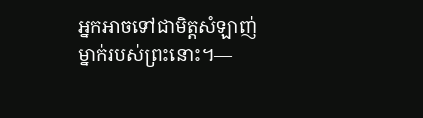អ្នកអាចទៅជាមិត្ដសំឡាញ់ម្នាក់របស់ព្រះនោះ។—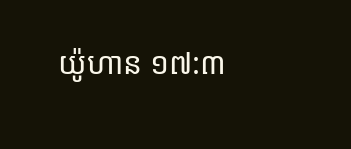យ៉ូហាន ១៧:៣